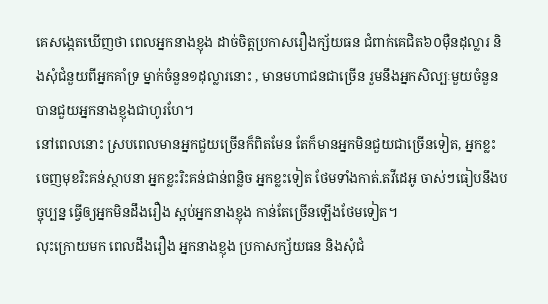គេសង្កេតឃើញថា ពេលអ្នកនាងខ្ញុង ដាច់ចិត្តប្រកាសរឿងក្ស័យធន ជំពាក់គេជិត៦០ម៉ឺនដុល្លារ និងសុំជំនួយពីអ្នកគាំទ្រ ម្នាក់ចំនួន១ដុល្លារនោះ , មានមហាជនជាច្រើន រួមនឹងអ្នកសិល្បៈមួយចំនួន បានជួយអ្នកនាងខ្ញុងជាហូរហែ។
នៅពេលនោះ ស្របពេលមានអ្នកជួយច្រើនក៏ពិតមែន តែក៏មានអ្នកមិនជួយជាច្រើនទៀត, អ្នកខ្លះចេញមុខរិះគន់ស្ថាបនា អ្នកខ្លះរិះគន់ជាន់ពន្លិច អ្នកខ្លះទៀត ថែមទាំងកាត់.តវីដេអូ ចាស់ៗធៀបនឹងបច្ចុប្បន្ន ធ្វើឲ្យអ្នកមិនដឹងរឿង ស្អប់អ្នកនាងខ្ញុង កាន់តែច្រើនឡើងថែមទៀត។
លុះក្រោយមក ពេលដឹងរឿង អ្នកនាងខ្ញុង ប្រកាសក្ស័យធន និងសុំជំ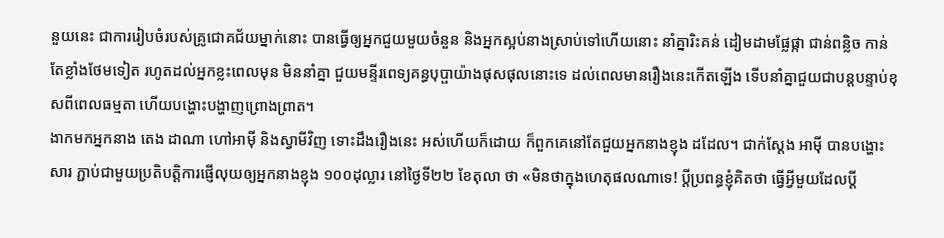នួយនេះ ជាការរៀបចំរបស់គ្រូជោគជ័យម្នាក់នោះ បានធ្វើឲ្យអ្នកជួយមួយចំនួន និងអ្នកស្អប់នាងស្រាប់ទៅហើយនោះ នាំគ្នារិះគន់ ដៀមដាមផ្លែផ្កា ជាន់ពន្លិច កាន់តែខ្លាំងថែមទៀត រហូតដល់អ្នកខ្លះពេលមុន មិននាំគ្នា ជួយមន្ទីរពេទ្យគន្ធបុប្ផាយ៉ាងផុសផុលនោះទេ ដល់ពេលមានរឿងនេះកើតឡើង ទើបនាំគ្នាជួយជាបន្តបន្ទាប់ខុសពីពេលធម្មតា ហើយបង្ហោះបង្ហាញព្រោងព្រាត។
ងាកមកអ្នកនាង តេង ដាណា ហៅអាម៉ី និងស្វាមីវិញ ទោះដឹងរឿងនេះ អស់ហើយក៏ដោយ ក៏ពួកគេនៅតែជួយអ្នកនាងខ្ញុង ដដែល។ ជាក់ស្ដែង អាម៉ី បានបង្ហោះសារ ភ្ជាប់ជាមួយប្រតិបត្តិការផ្ញើលុយឲ្យអ្នកនាងខ្ញុង ១០០ដុល្លារ នៅថ្ងៃទី២២ ខែតុលា ថា «មិនថាក្នុងហេតុផលណាទេ! ប្ដីប្រពន្ធខ្ញុំគិតថា ធ្វើអ្វីមួយដែលប្ដី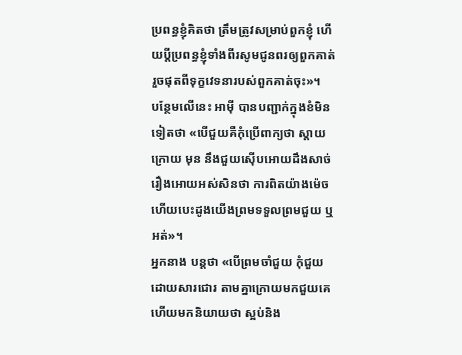ប្រពន្ធខ្ញុំគិតថា ត្រឹមត្រូវសម្រាប់ពួកខ្ញុំ ហើយប្ដីប្រពន្ធខ្ញុំទាំងពីរសូមជូនពរឲ្យពួកគាត់រួចផុតពីទុក្ខវេទនារបស់ពួកគាត់ចុះ»។
បន្ថែមលើនេះ អាម៉ី បានបញ្ជាក់ក្នុងខំមិនទៀតថា «បើជួយគឺកុំប្រើពាក្យថា ស្ដាយក្រោយ មុន នឹងជួយស៊ើបអោយដឹងសាច់រឿងអោយអស់សិនថា ការពិតយ៉ាងម៉េច ហើយបេះដូងយើងព្រមទទួលព្រមជួយ ឬអត់»។
អ្នកនាង បន្តថា «បើព្រមចាំជួយ កុំជួយដោយសារជោរ តាមគ្នាក្រោយមកជួយគេហើយមកនិយាយថា ស្អប់និង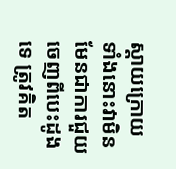ស្ដាយក្រោយ ទាំងនោះវាមិនមែនជាការជួយចេញពីបេះដូងទេ ត្រូវគិត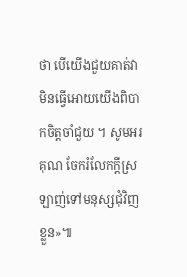ថា បើយើងជួយគាត់វាមិនធ្វើអោយយើងពិបាកចិត្តចាំជួយ ។ សូមអរគុណ ចែករំលែកក្ដីស្រឡាញ់ទៅមនុស្សជុំវិញខ្លួន»៕